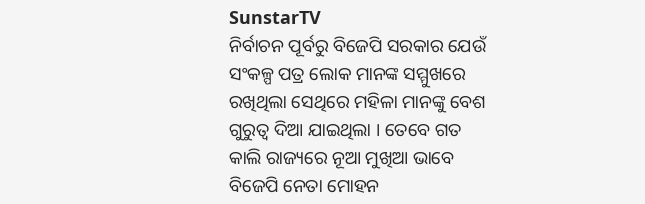SunstarTV
ନିର୍ବାଚନ ପୂର୍ବରୁ ବିଜେପି ସରକାର ଯେଉଁ ସଂକଳ୍ପ ପତ୍ର ଲୋକ ମାନଙ୍କ ସମ୍ମୁଖରେ ରଖିଥିଲା ସେଥିରେ ମହିଳା ମାନଙ୍କୁ ବେଶ ଗୁରୁତ୍ୱ ଦିଆ ଯାଇଥିଲା । ତେବେ ଗତ କାଲି ରାଜ୍ୟରେ ନୂଆ ମୁଖିଆ ଭାବେ ବିଜେପି ନେତା ମୋହନ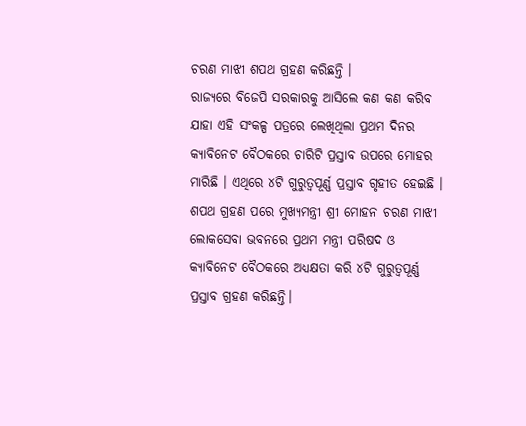ଚରଣ ମାଝୀ ଶପଥ ଗ୍ରହଣ କରିଛନ୍ତି ।
ରାଜ୍ୟରେ ବିଜେପି ସରକାରକୁ ଆସିଲେ କଣ କଣ କରିବ ଯାହା ଏହି ସଂକଳ୍ପ ପତ୍ରରେ ଲେଖିଥିଲା ପ୍ରଥମ ଦିନର କ୍ୟାବିନେଟ ବୈଠକରେ ଚାରିଟି ପ୍ରସ୍ତାବ ଉପରେ ମୋହର ମାରିଛି । ଏଥିରେ ୪ଟି ଗୁରୁତ୍ବପୂର୍ଣ୍ଣ ପ୍ରସ୍ତାବ ଗୃହୀତ ହେଇଛି ।
ଶପଥ ଗ୍ରହଣ ପରେ ମୁଖ୍ୟମନ୍ତ୍ରୀ ଶ୍ରୀ ମୋହନ ଚରଣ ମାଝୀ ଲୋକସେବା ଭବନରେ ପ୍ରଥମ ମନ୍ତ୍ରୀ ପରିଷଦ ଓ କ୍ୟାବିନେଟ ବୈଠକରେ ଅଧ୍ୟକ୍ଷତା କରି ୪ଟି ଗୁରୁତ୍ବପୂର୍ଣ୍ଣ ପ୍ରସ୍ତାବ ଗ୍ରହଣ କରିଛନ୍ତି।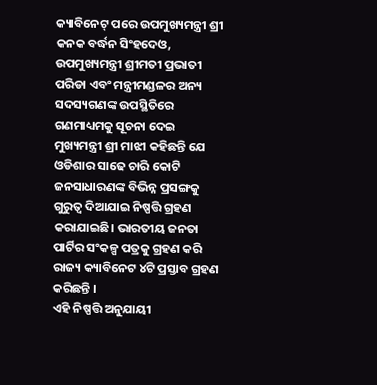କ୍ୟାବିନେଟ୍ ପରେ ଉପମୁଖ୍ୟମନ୍ତ୍ରୀ ଶ୍ରୀ କନକ ବର୍ଦ୍ଧନ ସିଂହଦେଓ, ଉପମୁଖ୍ୟମନ୍ତ୍ରୀ ଶ୍ରୀମତୀ ପ୍ରଭାତୀ ପରିଡା ଏବଂ ମନ୍ତ୍ରୀମଣ୍ଡଳର ଅନ୍ୟ ସଦସ୍ୟଗଣଙ୍କ ଉପସ୍ଥିତିରେ ଗଣମାଧ୍ୟମକୁ ସୂଚନା ଦେଇ ମୁଖ୍ୟମନ୍ତ୍ରୀ ଶ୍ରୀ ମାଝୀ କହିଛନ୍ତି ଯେ ଓଡିଶାର ସାଢେ ଚାରି କୋଟି ଜନସାଧାରଣଙ୍କ ବିଭିନ୍ନ ପ୍ରସଙ୍ଗକୁ ଗୁରୁତ୍ବ ଦିଆଯାଇ ନିଷ୍ପତ୍ତି ଗ୍ରହଣ କରାଯାଇଛି। ଭାରତୀୟ ଜନତା ପାର୍ଟିର ସଂକଳ୍ପ ପତ୍ରକୁ ଗ୍ରହଣ କରି ରାଜ୍ୟ କ୍ୟାବିନେଟ ୪ଟି ପ୍ରସ୍ତାବ ଗ୍ରହଣ କରିଛନ୍ତି ।
ଏହି ନିଷ୍ପତ୍ତି ଅନୁଯାୟୀ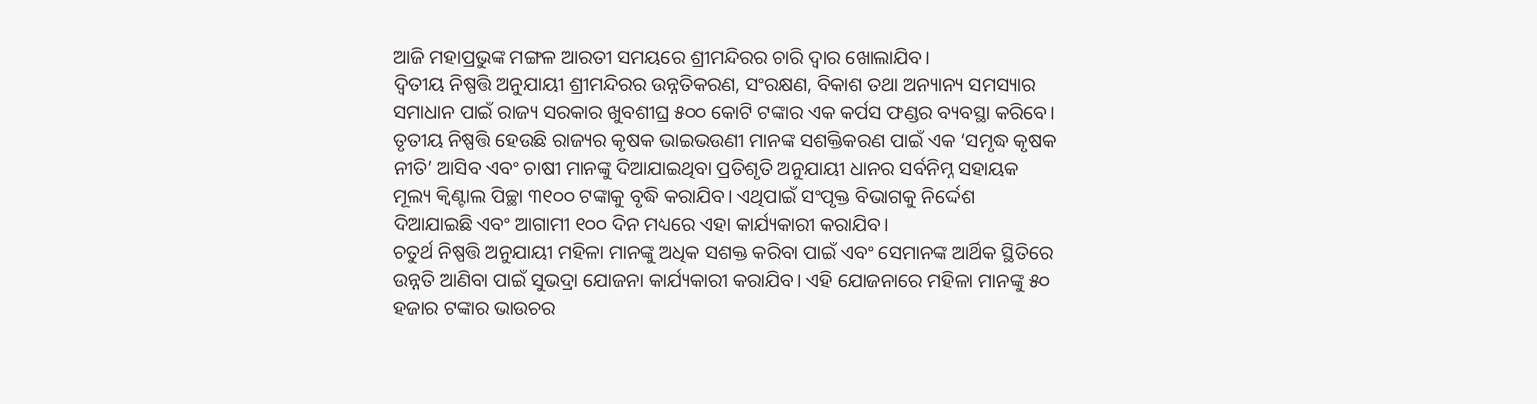ଆଜି ମହାପ୍ରଭୁଙ୍କ ମଙ୍ଗଳ ଆରତୀ ସମୟରେ ଶ୍ରୀମନ୍ଦିରର ଚାରି ଦ୍ବାର ଖୋଲାଯିବ।
ଦ୍ବିତୀୟ ନିଷ୍ପତ୍ତି ଅନୁଯାୟୀ ଶ୍ରୀମନ୍ଦିରର ଉନ୍ନତିକରଣ, ସଂରକ୍ଷଣ, ବିକାଶ ତଥା ଅନ୍ୟାନ୍ୟ ସମସ୍ୟାର ସମାଧାନ ପାଇଁ ରାଜ୍ୟ ସରକାର ଖୁବଶୀଘ୍ର ୫୦୦ କୋଟି ଟଙ୍କାର ଏକ କର୍ପସ ଫଣ୍ଡର ବ୍ୟବସ୍ଥା କରିବେ।
ତୃତୀୟ ନିଷ୍ପତ୍ତି ହେଉଛି ରାଜ୍ୟର କୃଷକ ଭାଇଭଉଣୀ ମାନଙ୍କ ସଶକ୍ତିକରଣ ପାଇଁ ଏକ ‘ସମୃଦ୍ଧ କୃଷକ ନୀତି’ ଆସିବ ଏବଂ ଚାଷୀ ମାନଙ୍କୁ ଦିଆଯାଇଥିବା ପ୍ରତିଶୃତି ଅନୁଯାୟୀ ଧାନର ସର୍ବନିମ୍ନ ସହାୟକ ମୂଲ୍ୟ କ୍ବିଣ୍ଟାଲ ପିଚ୍ଛା ୩୧୦୦ ଟଙ୍କାକୁ ବୃଦ୍ଧି କରାଯିବ। ଏଥିପାଇଁ ସଂପୃକ୍ତ ବିଭାଗକୁ ନିର୍ଦ୍ଦେଶ ଦିଆଯାଇଛି ଏବଂ ଆଗାମୀ ୧୦୦ ଦିନ ମଧ୍ୟରେ ଏହା କାର୍ଯ୍ୟକାରୀ କରାଯିବ।
ଚତୁର୍ଥ ନିଷ୍ପତ୍ତି ଅନୁଯାୟୀ ମହିଳା ମାନଙ୍କୁ ଅଧିକ ସଶକ୍ତ କରିବା ପାଇଁ ଏବଂ ସେମାନଙ୍କ ଆର୍ଥିକ ସ୍ଥିତିରେ ଉନ୍ନତି ଆଣିବା ପାଇଁ ସୁଭଦ୍ରା ଯୋଜନା କାର୍ଯ୍ୟକାରୀ କରାଯିବ। ଏହି ଯୋଜନାରେ ମହିଳା ମାନଙ୍କୁ ୫୦ ହଜାର ଟଙ୍କାର ଭାଉଚର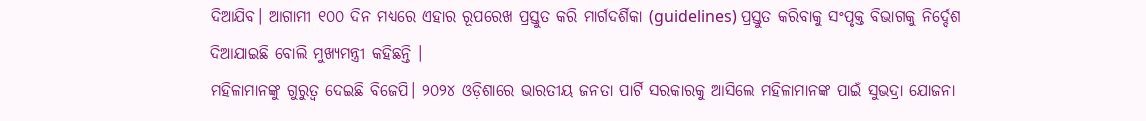ଦିଆଯିବ। ଆଗାମୀ ୧୦୦ ଦିନ ମଧ୍ୟରେ ଏହାର ରୂପରେଖ ପ୍ରସ୍ତୁତ କରି ମାର୍ଗଦର୍ଶିକା (guidelines) ପ୍ରସ୍ତୁତ କରିବାକୁ ସଂପୃକ୍ତ ବିଭାଗକୁ ନିର୍ଦ୍ଦେଶ ଦିଆଯାଇଛି ବୋଲି ମୁଖ୍ୟମନ୍ତ୍ରୀ କହିଛନ୍ତି ।
ମହିଳାମାନଙ୍କୁ ଗୁରୁତ୍ୱ ଦେଇଛି ବିଜେପି। ୨୦୨୪ ଓଡ଼ିଶାରେ ଭାରତୀୟ ଜନତା ପାର୍ଟି ସରକାରକୁ ଆସିଲେ ମହିଳାମାନଙ୍କ ପାଇଁ ସୁଭଦ୍ରା ଯୋଜନା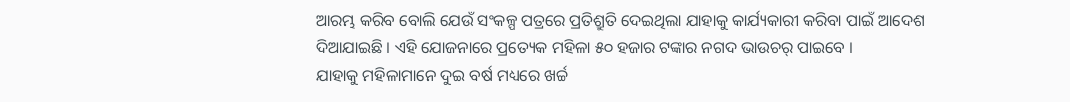ଆରମ୍ଭ କରିବ ବୋଲି ଯେଉଁ ସଂକଳ୍ପ ପତ୍ରରେ ପ୍ରତିଶ୍ରୁତି ଦେଇଥିଲା ଯାହାକୁ କାର୍ଯ୍ୟକାରୀ କରିବା ପାଇଁ ଆଦେଶ ଦିଆଯାଇଛି । ଏହି ଯୋଜନାରେ ପ୍ରତ୍ୟେକ ମହିଳା ୫୦ ହଜାର ଟଙ୍କାର ନଗଦ ଭାଉଚର୍ ପାଇବେ ।
ଯାହାକୁ ମହିଳାମାନେ ଦୁଇ ବର୍ଷ ମଧ୍ୟରେ ଖର୍ଚ୍ଚ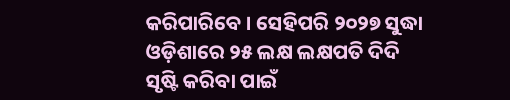କରିପାରିବେ । ସେହିପରି ୨୦୨୭ ସୁଦ୍ଧା ଓଡ଼ିଶାରେ ୨୫ ଲକ୍ଷ ଲକ୍ଷପତି ଦିଦି ସୃଷ୍ଟି କରିବା ପାଇଁ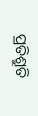ପ୍ରତିଶ୍ରୁତି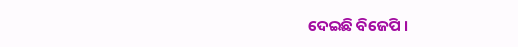ଦେଇଛି ବିଜେପି ।